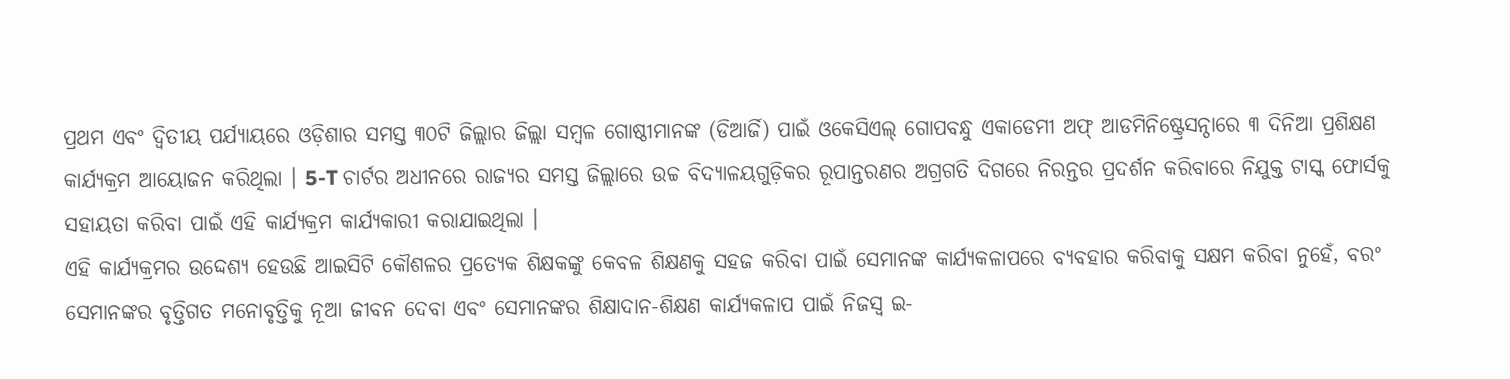ପ୍ରଥମ ଏବଂ ଦ୍ୱିତୀୟ ପର୍ଯ୍ୟାୟରେ ଓଡ଼ିଶାର ସମସ୍ତ ୩୦ଟି ଜିଲ୍ଲାର ଜିଲ୍ଲା ସମ୍ବଳ ଗୋଷ୍ଠୀମାନଙ୍କ (ଡିଆର୍ଜି) ପାଇଁ ଓକେସିଏଲ୍ ଗୋପବନ୍ଧୁ ଏକାଡେମୀ ଅଫ୍ ଆଡମିନିଷ୍ଟ୍ରେସନ୍ଠାରେ ୩ ଦିନିଆ ପ୍ରଶିକ୍ଷଣ କାର୍ଯ୍ୟକ୍ରମ ଆୟୋଜନ କରିଥିଲା । 5-T ଚାର୍ଟର ଅଧୀନରେ ରାଜ୍ୟର ସମସ୍ତ ଜିଲ୍ଲାରେ ଉଚ୍ଚ ବିଦ୍ୟାଳୟଗୁଡ଼ିକର ରୂପାନ୍ତରଣର ଅଗ୍ରଗତି ଦିଗରେ ନିରନ୍ତର ପ୍ରଦର୍ଶନ କରିବାରେ ନିଯୁକ୍ତ ଟାସ୍କ ଫୋର୍ସକୁ ସହାୟତା କରିବା ପାଇଁ ଏହି କାର୍ଯ୍ୟକ୍ରମ କାର୍ଯ୍ୟକାରୀ କରାଯାଇଥିଲା ।
ଏହି କାର୍ଯ୍ୟକ୍ରମର ଉଦ୍ଦେଶ୍ୟ ହେଉଛି ଆଇସିଟି କୌଶଳର ପ୍ରତ୍ୟେକ ଶିକ୍ଷକଙ୍କୁ କେବଳ ଶିକ୍ଷଣକୁ ସହଜ କରିବା ପାଇଁ ସେମାନଙ୍କ କାର୍ଯ୍ୟକଳାପରେ ବ୍ୟବହାର କରିବାକୁ ସକ୍ଷମ କରିବା ନୁହେଁ, ବରଂ ସେମାନଙ୍କର ବୃତ୍ତିଗତ ମନୋବୃତ୍ତିକୁ ନୂଆ ଜୀବନ ଦେବା ଏବଂ ସେମାନଙ୍କର ଶିକ୍ଷାଦାନ-ଶିକ୍ଷଣ କାର୍ଯ୍ୟକଳାପ ପାଇଁ ନିଜସ୍ୱ ଇ-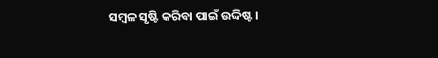ସମ୍ବଳ ସୃଷ୍ଟି କରିବା ପାଇଁ ଉଦ୍ଦିଷ୍ଟ।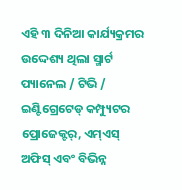ଏହି ୩ ଦିନିଆ କାର୍ଯ୍ୟକ୍ରମର ଉଦ୍ଦେଶ୍ୟ ଥିଲା ସ୍ମାର୍ଟ ପ୍ୟାନେଲ / ଟିଭି / ଇଣ୍ଟିଗ୍ରେଟେଡ୍ କମ୍ପ୍ୟୁଟର ପ୍ରୋଜେକ୍ଟର୍, ଏମ୍ଏସ୍ ଅଫିସ୍ ଏବଂ ବିଭିନ୍ନ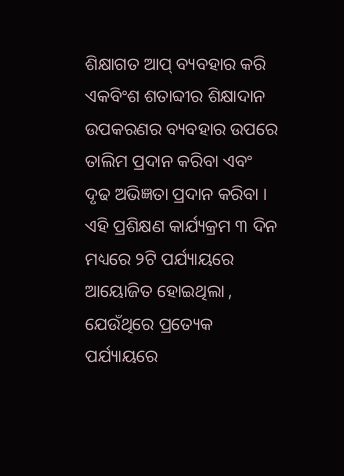ଶିକ୍ଷାଗତ ଆପ୍ ବ୍ୟବହାର କରି ଏକବିଂଶ ଶତାବ୍ଦୀର ଶିକ୍ଷାଦାନ ଉପକରଣର ବ୍ୟବହାର ଉପରେ ତାଲିମ ପ୍ରଦାନ କରିବା ଏବଂ ଦୃଢ ଅଭିଜ୍ଞତା ପ୍ରଦାନ କରିବା ।
ଏହି ପ୍ରଶିକ୍ଷଣ କାର୍ଯ୍ୟକ୍ରମ ୩ ଦିନ ମଧ୍ୟରେ ୨ଟି ପର୍ଯ୍ୟାୟରେ ଆୟୋଜିତ ହୋଇଥିଲା , ଯେଉଁଥିରେ ପ୍ରତ୍ୟେକ ପର୍ଯ୍ୟାୟରେ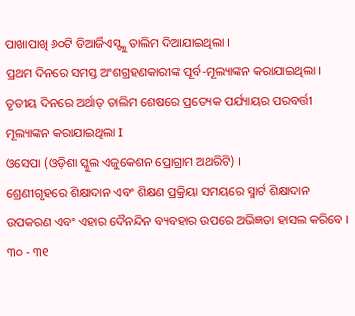ପାଖାପାଖି ୬୦ଟି ଡିଆର୍ଜିଏସ୍ଙ୍କୁ ତାଲିମ ଦିଆଯାଇଥିଲା ।
ପ୍ରଥମ ଦିନରେ ସମସ୍ତ ଅଂଶଗ୍ରହଣକାରୀଙ୍କ ପୂର୍ବ-ମୂଲ୍ୟାଙ୍କନ କରାଯାଇଥିଲା । ତୃତୀୟ ଦିନରେ ଅର୍ଥାତ୍ ତାଲିମ ଶେଷରେ ପ୍ରତ୍ୟେକ ପର୍ଯ୍ୟାୟର ପରବର୍ତ୍ତୀ ମୂଲ୍ୟାଙ୍କନ କରାଯାଇଥିଲା I
ଓସେପା (ଓଡ଼ିଶା ସ୍କୁଲ ଏଜୁକେଶନ ପ୍ରୋଗ୍ରାମ ଅଥରିଟି) ।
ଶ୍ରେଣୀଗୃହରେ ଶିକ୍ଷାଦାନ ଏବଂ ଶିକ୍ଷଣ ପ୍ରକ୍ରିୟା ସମୟରେ ସ୍ମାର୍ଟ ଶିକ୍ଷାଦାନ ଉପକରଣ ଏବଂ ଏହାର ଦୈନନ୍ଦିନ ବ୍ୟବହାର ଉପରେ ଅଭିଜ୍ଞତା ହାସଲ କରିବେ ।
୩୦ - ୩୧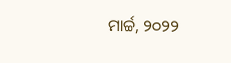ମାର୍ଚ୍ଚ, ୨୦୨୨